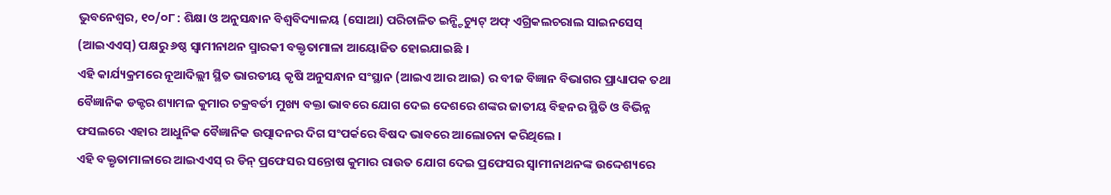ଭୁବନେଶ୍ୱର, ୧୦/୦୮ : ଶିକ୍ଷା ଓ ଅନୁସନ୍ଧାନ ବିଶ୍ୱବିଦ୍ୟାଳୟ (ସୋଆ) ପରିଚାଳିତ ଇନ୍ଷ୍ଟିଚ୍ୟୁଟ୍ ଅଫ୍ ଏଗ୍ରିକଲଚରାଲ ସାଇନସେସ୍ (ଆଇଏଏସ୍) ପକ୍ଷରୁ ୬ଷ୍ଠ ସ୍ୱାମୀନାଥନ ସ୍ମାରକୀ ବକ୍ତୃତାମାଳା ଆୟୋଜିତ ହୋଇଯାଇଛି ।
ଏହି କାର୍ଯ୍ୟକ୍ରମରେ ନୂଆଦିଲ୍ଲୀ ସ୍ଥିତ ଭାରତୀୟ କୃଷି ଅନୁସନ୍ଧାନ ସଂସ୍ଥାନ (ଆଇଏ ଆର ଆଇ) ର ବୀଜ ବିଜ୍ଞାନ ବିଭାଗର ପ୍ରାଧ୍ୟାପକ ତଥା ବୈଜ୍ଞାନିକ ଡକ୍ଟର ଶ୍ୟାମଳ କୁମାର ଚକ୍ରବର୍ତୀ ମୁଖ୍ୟ ବକ୍ତା ଭାବରେ ଯୋଗ ଦେଇ ଦେଶରେ ଶଙ୍କର ଜାତୀୟ ବିହନର ସ୍ଥିତି ଓ ବିଭିନ୍ନ ଫସଲରେ ଏହାର ଆଧୁନିକ ବୈଜ୍ଞାନିକ ଉତ୍ପାଦନର ଦିଗ ସଂପର୍କରେ ବିଷଦ ଭାବରେ ଆଲୋଚନା କରିଥିଲେ ।
ଏହି ବକ୍ତୃତାମାଳାରେ ଆଇଏଏସ୍ ର ଡିନ୍ ପ୍ରଫେସର ସନ୍ତୋଷ କୁମାର ରାଉତ ଯୋଗ ଦେଇ ପ୍ରଫେସର ସ୍ୱାମୀନାଥନଙ୍କ ଉଦ୍ଦେଶ୍ୟରେ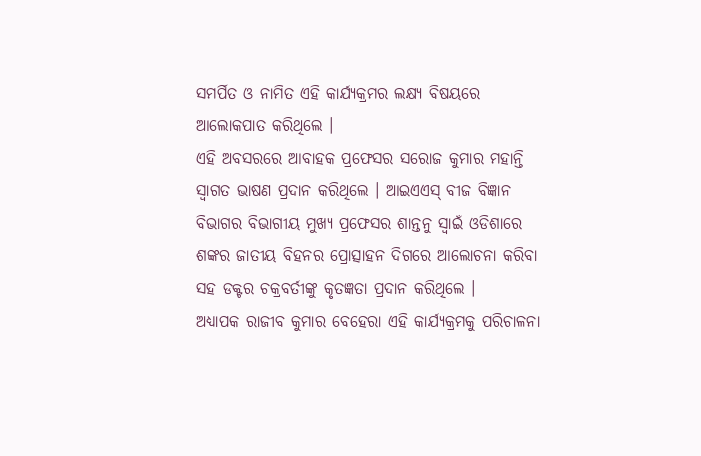ସମର୍ପିତ ଓ ନାମିତ ଏହି କାର୍ଯ୍ୟକ୍ରମର ଲକ୍ଷ୍ୟ ବିଷୟରେ ଆଲୋକପାତ କରିଥିଲେ ।
ଏହି ଅବସରରେ ଆବାହକ ପ୍ରଫେସର ସରୋଜ କୁମାର ମହାନ୍ତି ସ୍ୱାଗତ ଭାଷଣ ପ୍ରଦାନ କରିଥିଲେ । ଆଇଏଏସ୍ ବୀଜ ବିଜ୍ଞାନ ବିଭାଗର ବିଭାଗୀୟ ମୁଖ୍ୟ ପ୍ରଫେସର ଶାନ୍ତନୁ ସ୍ୱାଇଁ ଓଡିଶାରେ ଶଙ୍କର ଜାତୀୟ ବିହନର ପ୍ରୋତ୍ସାହନ ଦିଗରେ ଆଲୋଚନା କରିବା ସହ ଡକ୍ଟର ଚକ୍ରବର୍ତୀଙ୍କୁ କୃତଜ୍ଞତା ପ୍ରଦାନ କରିଥିଲେ ।
ଅଧ୍ୟାପକ ରାଜୀବ କୁମାର ବେହେରା ଏହି କାର୍ଯ୍ୟକ୍ରମକୁ ପରିଚାଳନା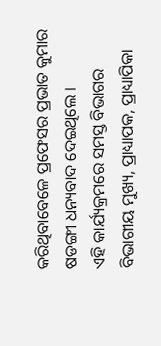କରିଥିବାବେଳେ ପ୍ରଫେସର ପ୍ରଭାତ କୁମାର ଷଡଙ୍ଗୀ ଧନ୍ୟବାଦ ଦେଇଥିଲେ ।
ଏହି କାର୍ଯ୍ୟକ୍ରମରେ ସମସ୍ତ ବିଭାଗର ବିଭାଗୀୟ ମୁଖ୍ୟ, ପ୍ରାଧ୍ୟାପକ, ପ୍ରାଧ୍ୟାପିକା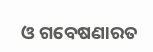ଓ ଗବେଷଣାରତ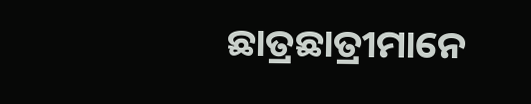ଛାତ୍ରଛାତ୍ରୀମାନେ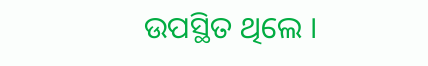ଉପସ୍ଥିତ ଥିଲେ ।